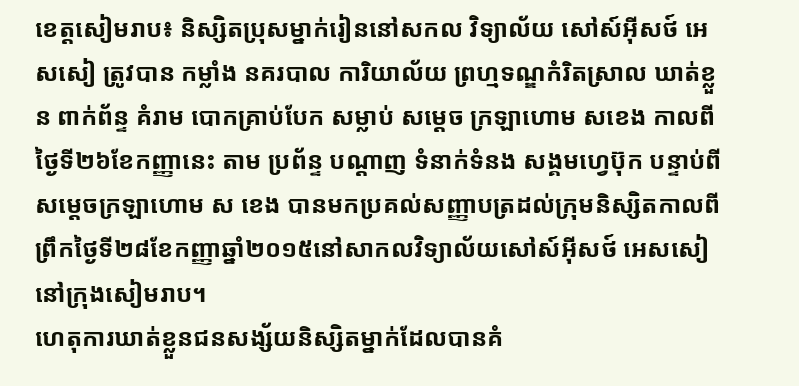ខេត្តសៀមរាប៖ និស្សិតប្រុសម្នាក់រៀននៅសកល វិទ្យាល័យ សៅស៍អ៊ីសថ៍ អេសសៀ ត្រូវបាន កម្លាំង នគរបាល ការិយាល័យ ព្រហ្មទណ្ឌកំរិតស្រាល ឃាត់ខ្លួន ពាក់ព័ន្ទ គំរាម បោកគ្រាប់បែក សម្លាប់ សម្ដេច ក្រឡាហោម សខេង កាលពីថ្ងៃទី២៦ខែកញ្ញានេះ តាម ប្រព័ន្ទ បណ្ដាញ ទំនាក់ទំនង សង្គមហ្វេប៊ុក បន្ទាប់ពីសម្តេចក្រឡាហោម ស ខេង បានមកប្រគល់សញ្ញាបត្រដល់ក្រុមនិស្សិតកាលពីព្រឹកថ្ងៃទី២៨ខែកញ្ញាឆ្នាំ២០១៥នៅសាកលវិទ្យាល័យសៅស៍អ៊ីសថ៍ អេសសៀ នៅក្រុងសៀមរាប។
ហេតុការឃាត់ខ្លួនជនសង្ស័យនិស្សិតម្នាក់ដែលបានគំ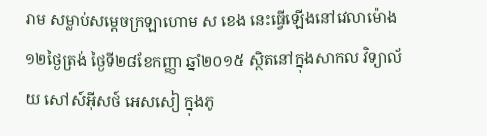រាម សម្លាប់សម្តេចក្រឡាហោម ស ខេង នេះធ្វើឡើងនៅវេលាម៉ោង១២ថ្ងៃត្រង់ ថ្ងៃទី២៨ខែកញ្ញា ឆ្នាំ២០១៥ ស្ថិតនៅក្នុងសាកល វិទ្យាល័យ សៅស៍អ៊ីសថ៍ អេសសៀ ក្នុងភូ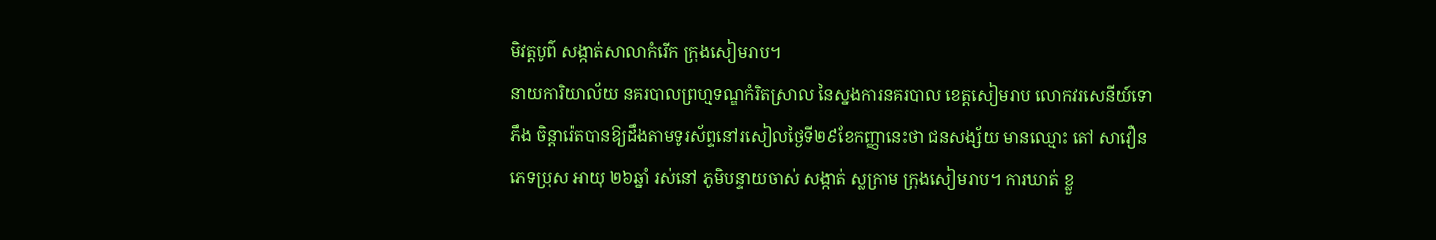មិវត្តបូព៌ សង្កាត់សាលាកំរើក ក្រុងសៀមរាប។
នាយការិយាល័យ នគរបាលព្រហ្មទណ្ឌកំរិតស្រាល នៃស្នងការនគរបាល ខេត្តសៀមរាប លោកវរសេនីយ៍ទោ ភឹង ចិន្ដារ៉េតបានឱ្យដឹងតាមទូរស័ព្ទនៅរសៀលថ្ងៃទី២៩ខែកញ្ញានេះថា ជនសង្ស័យ មានឈ្មោះ តៅ សាវឿន ភេទប្រុស អាយុ ២៦ឆ្នាំ រស់នៅ ភូមិបន្ទាយចាស់ សង្កាត់ ស្លក្រាម ក្រុងសៀមរាប។ ការឃាត់ ខ្លួ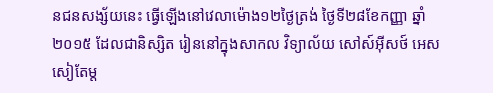នជនសង្ស័យនេះ ធ្វើឡើងនៅវេលាម៉ោង១២ថ្ងៃត្រង់ ថ្ងៃទី២៨ខែកញ្ញា ឆ្នាំ២០១៥ ដែលជានិស្សិត រៀននៅក្នុងសាកល វិទ្យាល័យ សៅស៍អ៊ីសថ៍ អេសសៀតែម្ដ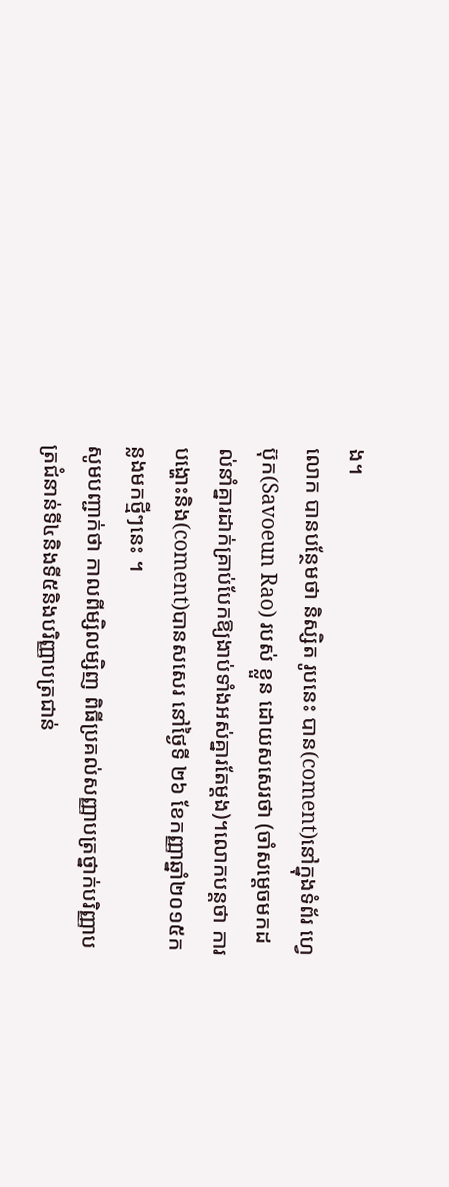ង។
លោក បានបន្ថែមថា និស្សិត រូបនេះ បាន(coment)នៅក្នុងទំព័រ ហ្វេប៊ុក(Savoeun Rao) របស់ ខ្លួន ដោយសសេរថា (ចាំសម្ដេចមកដល់នាំគ្នារដាក់គ្រាប់បែកឱ្យងាប់ទាំងអស់គ្នារតែម្ដង)។លោកបន្តថា ការបង្ហោះនិង(coment)បានសសេរ នៅថ្ងៃទី ២៦ ខែកញ្ញាឆ្នាំ២០១៥កន្លងមកថ្មីៗនេះ ។
សូមបញ្ជាក់ថា កាលពីម្សិលម្សិញ ពិធីប្រគល់សញ្ញាបត្រថ្នាក់បរិញ្ញាបត្រជំនាន់ទី៤និងទី៥និងបរិញ្ញាបត្រជាន់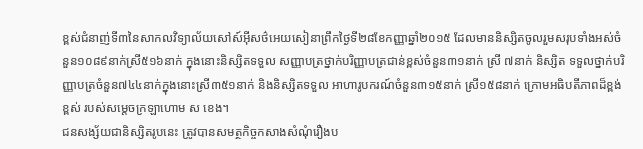ខ្ពស់ជំនាញ់ទី៣នៃសាកលវិទ្យាល័យសៅស៍អ៊ីសថ៌អេយសៀនាព្រឹកថ្ងៃទី២៨ខែកញ្ញាឆ្នាំ២០១៥ ដែលមាននិស្សិតចូលរួមសរុបទាំងអស់ចំនួន១០៨៩នាក់ស្រី៥១៦នាក់ ក្នុងនោះនិស្សិតទទួល សញ្ញាបត្រថ្នាក់បរិញ្ញាបត្រជាន់ខ្ពស់ចំនួន៣១នាក់ ស្រី ៧នាក់ និស្សិត ទទួលថ្នាក់បរិញ្ញាបត្រចំនួន៧៤៤នាក់ក្នុងនោះស្រី៣៥១នាក់ និងនិស្សិតទទួល អាហារូបករណ៍ចំនួន៣១៥នាក់ ស្រី១៥៨នាក់ ក្រោមអធិបតីភាពដ៏ខ្ពង់ខ្ពស់ របស់សម្តេចក្រឡាហោម ស ខេង។
ជនសង្ស័យជានិស្សិតរូបនេះ ត្រូវបានសមត្ថកិច្ចកសាងសំណុំរឿងប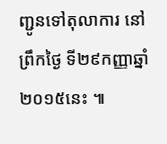ញ្ជូនទៅតុលាការ នៅព្រឹកថ្ងៃ ទី២៩កញ្ញាឆ្នាំ២០១៥នេះ ៕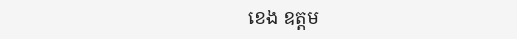ខេង ឧត្តម